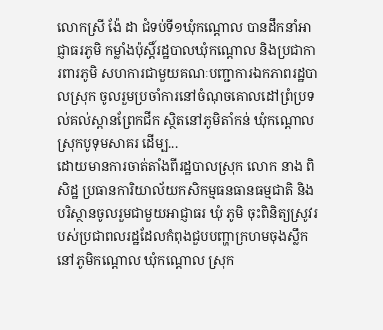លោកស្រី ង៉ែ ដា ជំទប់ទី១ឃុំកណ្តោល បានដឹកនាំអាជ្ញាធរភូមិ កម្លាំងប៉ុស្តិ៍រដ្ឋបាលឃុំកណ្តោល និងប្រជាការពារភូមិ សហការជាមួយគណៈបញ្ជាការឯកភាពរដ្ឋបាលស្រុក ចូលរួមប្រចាំការនៅចំណុចគោលដៅព្រំប្រទល់គល់ស្ពានព្រែកជីក ស្ថិតនៅភូមិតាំកន់ ឃុំកណ្តោល ស្រុកបូទុមសាគរ ដើម្ប...
ដោយមានការចាត់តាំងពីរដ្ឋបាលស្រុក លោក នាង ពិសិដ្ឋ ប្រធានការិយាល័យកសិកម្មធនធានធម្មជាតិ និងបរិស្ថានចូលរួមជាមួយអាជ្ញាធរ ឃុំ ភូមិ ចុះពិនិត្យស្រូវរបស់ប្រជាពលរដ្ឋដែលកំពុងជួបបញ្ហាក្រហមចុងស្លឹកនៅភូមិកណ្តោល ឃុំកណ្តោល ស្រុក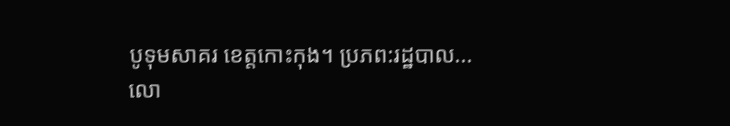បូទុមសាគរ ខេត្តកោះកុង។ ប្រភព:រដ្ឋបាល...
លោ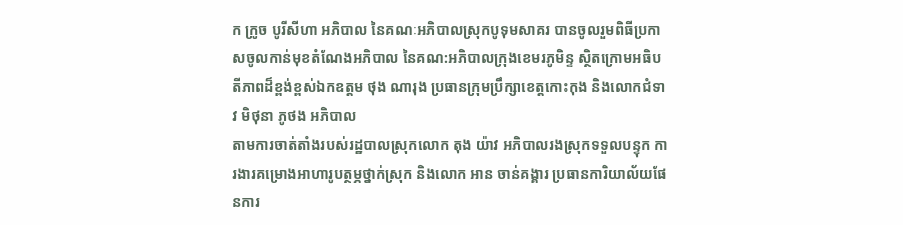ក ក្រូច បូរីសីហា អភិបាល នៃគណៈអភិបាលស្រុកបូទុមសាគរ បានចូលរួមពិធីប្រកាសចូលកាន់មុខតំណែងអភិបាល នៃគណ:អភិបាលក្រុងខេមរភូមិន្ទ ស្ថិតក្រោមអធិបតីភាពដ៏ខ្ពង់ខ្ពស់ឯកឧត្តម ថុង ណារុង ប្រធានក្រុមប្រឹក្សាខេត្តកោះកុង និងលោកជំទាវ មិថុនា ភូថង អភិបាល
តាមការចាត់តាំងរបស់រដ្ឋបាលស្រុកលោក តុង យ៉ាវ អភិបាលរងស្រុកទទួលបន្ទុក ការងារគម្រោងអាហារូបត្ថម្ភថ្នាក់ស្រុក និងលោក អាន ចាន់គង្គារ ប្រធានការិយាល័យផែនការ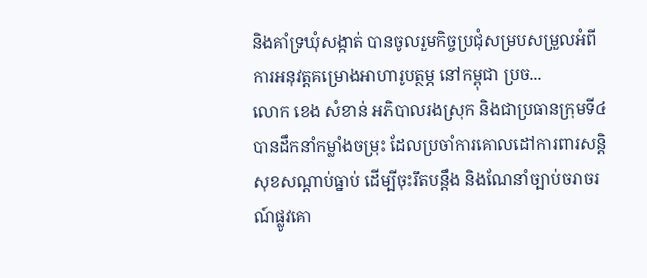និងគាំទ្រឃុំសង្កាត់ បានចូលរួមកិច្ចប្រជុំសម្របសម្រួលអំពីការអនុវត្តគម្រោងអាហារូបត្ថម្ភ នៅកម្ពុជា ប្រច...
លោក ខេង សំខាន់ អភិបាលរងស្រុក និងជាប្រធានក្រុមទី៤ បានដឹកនាំកម្លាំងចម្រុះ ដែលប្រចាំការគោលដៅការពារសន្ដិសុខសណ្ដាប់ធ្នាប់ ដើម្បីចុះរឹតបន្តឹង និងណែនាំច្បាប់ចរាចរណ៍ផ្លូវគោ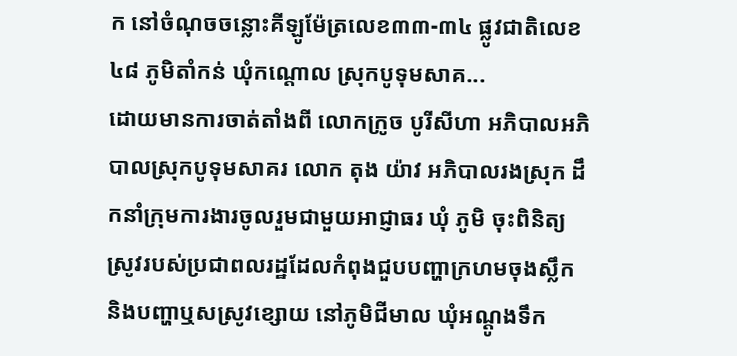ក នៅចំណុចចន្លោះគីឡូម៉ែត្រលេខ៣៣-៣៤ ផ្លូវជាតិលេខ៤៨ ភូមិតាំកន់ ឃុំកណ្ដោល ស្រុកបូទុមសាគ...
ដោយមានការចាត់តាំងពី លោកក្រូច បូរីសីហា អភិបាលអភិបាលស្រុកបូទុមសាគរ លោក តុង យ៉ាវ អភិបាលរងស្រុក ដឹកនាំក្រុមការងារចូលរួមជាមួយអាជ្ញាធរ ឃុំ ភូមិ ចុះពិនិត្យស្រូវរបស់ប្រជាពលរដ្ឋដែលកំពុងជួបបញ្ហាក្រហមចុងស្លឹក និងបញ្ហាឬសស្រូវខ្សោយ នៅភូមិជីមាល ឃុំអណ្តូងទឹក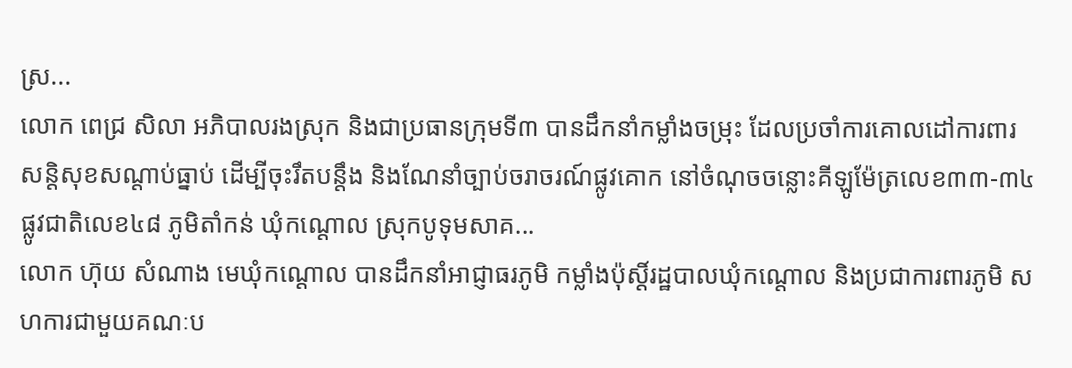ស្រ...
លោក ពេជ្រ សិលា អភិបាលរងស្រុក និងជាប្រធានក្រុមទី៣ បានដឹកនាំកម្លាំងចម្រុះ ដែលប្រចាំការគោលដៅការពារសន្ដិសុខសណ្ដាប់ធ្នាប់ ដើម្បីចុះរឹតបន្តឹង និងណែនាំច្បាប់ចរាចរណ៍ផ្លូវគោក នៅចំណុចចន្លោះគីឡូម៉ែត្រលេខ៣៣-៣៤ ផ្លូវជាតិលេខ៤៨ ភូមិតាំកន់ ឃុំកណ្ដោល ស្រុកបូទុមសាគ...
លោក ហ៊ុយ សំណាង មេឃុំកណ្តោល បានដឹកនាំអាជ្ញាធរភូមិ កម្លាំងប៉ុស្តិ៍រដ្ឋបាលឃុំកណ្តោល និងប្រជាការពារភូមិ សហការជាមួយគណៈប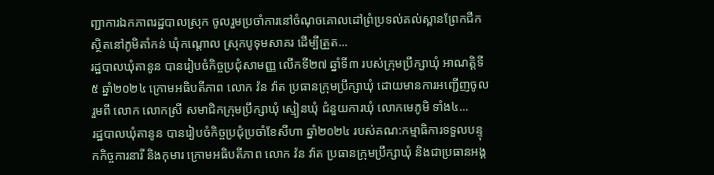ញ្ជាការឯកភាពរដ្ឋបាលស្រុក ចូលរួមប្រចាំការនៅចំណុចគោលដៅព្រំប្រទល់គល់ស្ពានព្រែកជីក ស្ថិតនៅភូមិតាំកន់ ឃុំកណ្តោល ស្រុកបូទុមសាគរ ដើម្បីត្រួត...
រដ្ឋបាលឃុំតានូន បានរៀបចំកិច្ចប្រជុំសាមញ្ញ លើកទី២៧ ឆ្នាំទី៣ របស់ក្រុមប្រឹក្សាឃុំ អាណត្តិទី៥ ឆ្នាំ២០២៤ ក្រោមអធិបតីភាព លោក វ៉ន វ៉ាត ប្រធានក្រុមប្រឹក្សាឃុំ ដោយមានការអញ្ជើញចូលរួមពី លោក លោកស្រី សមាជិកក្រុមប្រឹក្សាឃុំ ស្មៀនឃុំ ជំនួយការឃុំ លោកមេភូមិ ទាំង៤...
រដ្ឋបាលឃុំតានូន បានរៀបចំកិច្ចប្រជុំប្រចាំខែសីហា ឆ្នាំ២០២៤ របស់គណ:កម្មាធិការទទួលបន្ទុកកិច្ចការនារី និងកុមារ ក្រោមអធិបតីភាព លោក វ៉ន វ៉ាត ប្រធានក្រុមប្រឹក្សាឃុំ និងជាប្រធានអង្គ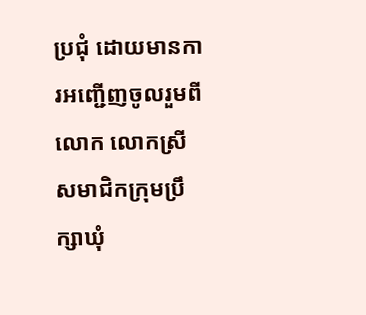ប្រជុំ ដោយមានការអញ្ជើញចូលរួមពី លោក លោកស្រី សមាជិកក្រុមប្រឹក្សាឃុំ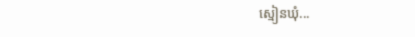ស្មៀនឃុំ...